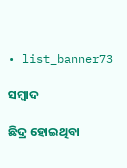• list_banner73

ସମ୍ବାଦ

ଛିଦ୍ର ହୋଇଥିବା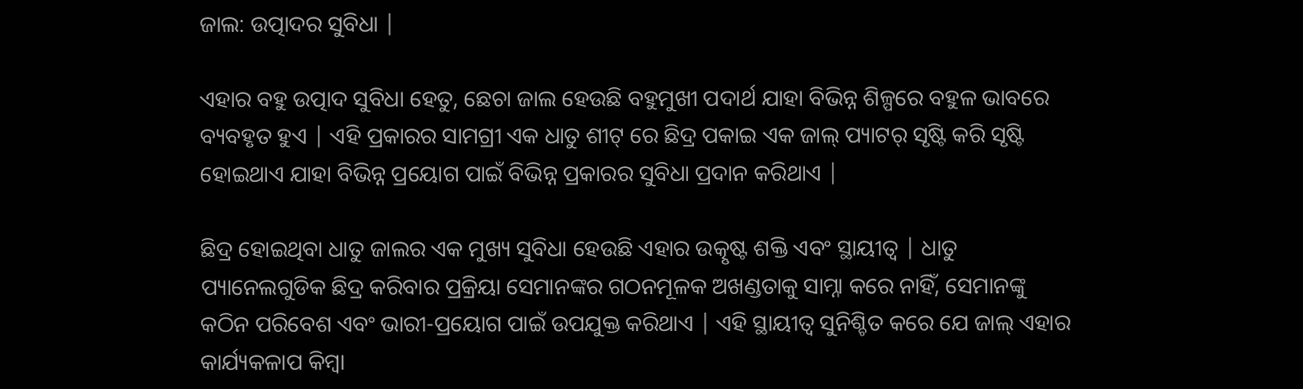ଜାଲ: ଉତ୍ପାଦର ସୁବିଧା |

ଏହାର ବହୁ ଉତ୍ପାଦ ସୁବିଧା ହେତୁ, ଛେଚା ଜାଲ ହେଉଛି ବହୁମୁଖୀ ପଦାର୍ଥ ଯାହା ବିଭିନ୍ନ ଶିଳ୍ପରେ ବହୁଳ ଭାବରେ ବ୍ୟବହୃତ ହୁଏ | ଏହି ପ୍ରକାରର ସାମଗ୍ରୀ ଏକ ଧାତୁ ଶୀଟ୍ ରେ ଛିଦ୍ର ପକାଇ ଏକ ଜାଲ୍ ପ୍ୟାଟର୍ ସୃଷ୍ଟି କରି ସୃଷ୍ଟି ହୋଇଥାଏ ଯାହା ବିଭିନ୍ନ ପ୍ରୟୋଗ ପାଇଁ ବିଭିନ୍ନ ପ୍ରକାରର ସୁବିଧା ପ୍ରଦାନ କରିଥାଏ |

ଛିଦ୍ର ହୋଇଥିବା ଧାତୁ ଜାଲର ଏକ ମୁଖ୍ୟ ସୁବିଧା ହେଉଛି ଏହାର ଉତ୍କୃଷ୍ଟ ଶକ୍ତି ଏବଂ ସ୍ଥାୟୀତ୍ୱ | ଧାତୁ ପ୍ୟାନେଲଗୁଡିକ ଛିଦ୍ର କରିବାର ପ୍ରକ୍ରିୟା ସେମାନଙ୍କର ଗଠନମୂଳକ ଅଖଣ୍ଡତାକୁ ସାମ୍ନା କରେ ନାହିଁ, ସେମାନଙ୍କୁ କଠିନ ପରିବେଶ ଏବଂ ଭାରୀ-ପ୍ରୟୋଗ ପାଇଁ ଉପଯୁକ୍ତ କରିଥାଏ | ଏହି ସ୍ଥାୟୀତ୍ୱ ସୁନିଶ୍ଚିତ କରେ ଯେ ଜାଲ୍ ଏହାର କାର୍ଯ୍ୟକଳାପ କିମ୍ବା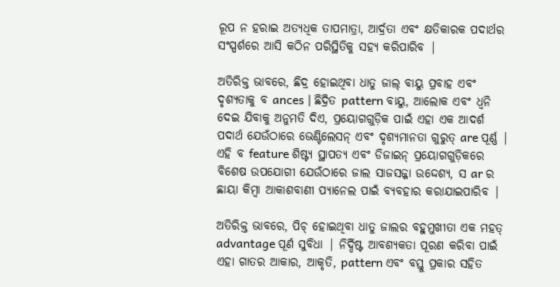ରୂପ ନ ହରାଇ ଅତ୍ୟଧିକ ତାପମାତ୍ରା, ଆର୍ଦ୍ରତା ଏବଂ କ୍ଷତିକାରକ ପଦାର୍ଥର ସଂସ୍ପର୍ଶରେ ଆସି କଠିନ ପରିସ୍ଥିତିକୁ ସହ୍ୟ କରିପାରିବ |

ଅତିରିକ୍ତ ଭାବରେ, ଛିଦ୍ର ହୋଇଥିବା ଧାତୁ ଜାଲ୍ ବାୟୁ ପ୍ରବାହ ଏବଂ ଦୃଶ୍ୟତାକୁ ବ ances | ଛିଦ୍ରିତ pattern ବାୟୁ, ଆଲୋକ ଏବଂ ଧ୍ୱନି ଦେଇ ଯିବାକୁ ଅନୁମତି ଦିଏ, ପ୍ରୟୋଗଗୁଡ଼ିକ ପାଇଁ ଏହା ଏକ ଆଦର୍ଶ ପଦାର୍ଥ ଯେଉଁଠାରେ ଭେଣ୍ଟିଲେସନ୍ ଏବଂ ଦୃଶ୍ୟମାନତା ଗୁରୁତ୍ are ପୂର୍ଣ୍ଣ | ଏହି ବ feature ଶିଷ୍ଟ୍ୟ ସ୍ଥାପତ୍ୟ ଏବଂ ଡିଜାଇନ୍ ପ୍ରୟୋଗଗୁଡ଼ିକରେ ବିଶେଷ ଉପଯୋଗୀ ଯେଉଁଠାରେ ଜାଲ ସାଜସଜ୍ଜା ଉଦ୍ଦେଶ୍ୟ, ସ ar ର ଛାୟା କିମ୍ବା ଆକାଶବାଣୀ ପ୍ୟାନେଲ ପାଇଁ ବ୍ୟବହାର କରାଯାଇପାରିବ |

ଅତିରିକ୍ତ ଭାବରେ, ପିଚ୍ ହୋଇଥିବା ଧାତୁ ଜାଲର ବହୁମୁଖୀତା ଏକ ମହତ୍ advantage ପୂର୍ଣ ସୁବିଧା | ନିର୍ଦ୍ଦିଷ୍ଟ ଆବଶ୍ୟକତା ପୂରଣ କରିବା ପାଇଁ ଏହା ଗାତର ଆକାର, ଆକୃତି, pattern ଏବଂ ବସ୍ତୁ ପ୍ରକାର ସହିତ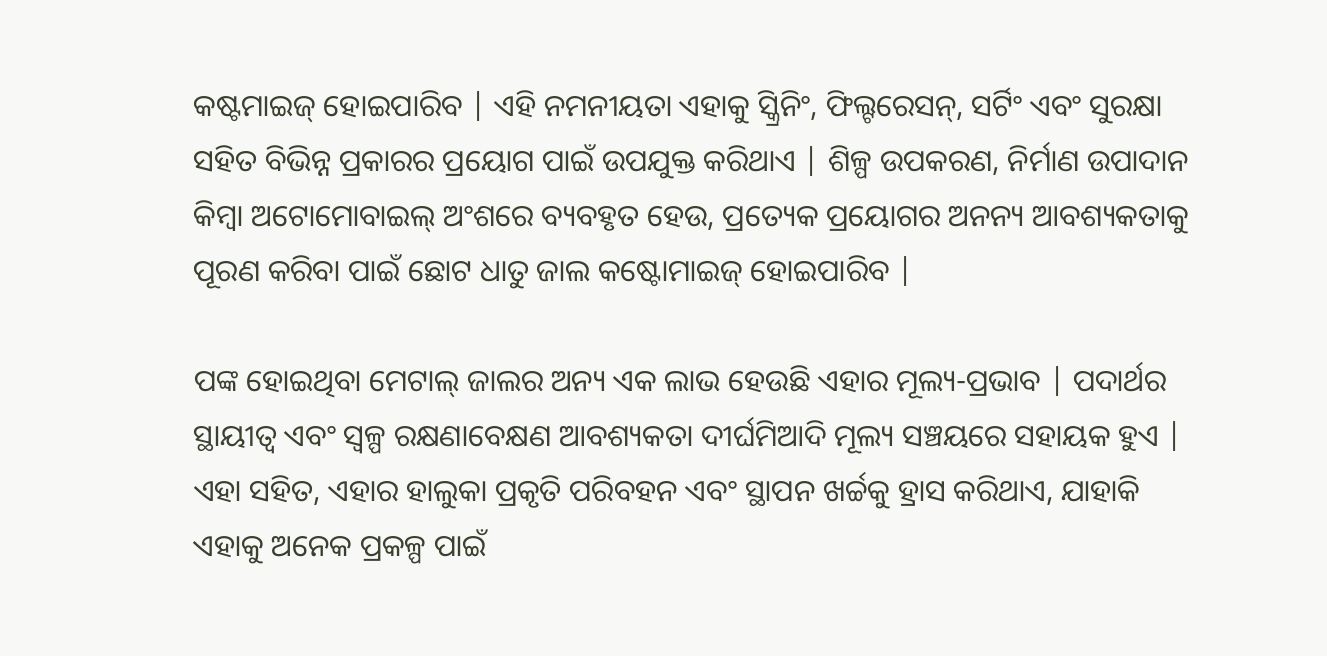କଷ୍ଟମାଇଜ୍ ହୋଇପାରିବ | ଏହି ନମନୀୟତା ଏହାକୁ ସ୍କ୍ରିନିଂ, ଫିଲ୍ଟରେସନ୍, ସର୍ଟିଂ ଏବଂ ସୁରକ୍ଷା ସହିତ ବିଭିନ୍ନ ପ୍ରକାରର ପ୍ରୟୋଗ ପାଇଁ ଉପଯୁକ୍ତ କରିଥାଏ | ଶିଳ୍ପ ଉପକରଣ, ନିର୍ମାଣ ଉପାଦାନ କିମ୍ବା ଅଟୋମୋବାଇଲ୍ ଅଂଶରେ ବ୍ୟବହୃତ ହେଉ, ପ୍ରତ୍ୟେକ ପ୍ରୟୋଗର ଅନନ୍ୟ ଆବଶ୍ୟକତାକୁ ପୂରଣ କରିବା ପାଇଁ ଛୋଟ ଧାତୁ ଜାଲ କଷ୍ଟୋମାଇଜ୍ ହୋଇପାରିବ |

ପଙ୍କ ହୋଇଥିବା ମେଟାଲ୍ ଜାଲର ଅନ୍ୟ ଏକ ଲାଭ ହେଉଛି ଏହାର ମୂଲ୍ୟ-ପ୍ରଭାବ | ପଦାର୍ଥର ସ୍ଥାୟୀତ୍ୱ ଏବଂ ସ୍ୱଳ୍ପ ରକ୍ଷଣାବେକ୍ଷଣ ଆବଶ୍ୟକତା ଦୀର୍ଘମିଆଦି ମୂଲ୍ୟ ସଞ୍ଚୟରେ ସହାୟକ ହୁଏ | ଏହା ସହିତ, ଏହାର ହାଲୁକା ପ୍ରକୃତି ପରିବହନ ଏବଂ ସ୍ଥାପନ ଖର୍ଚ୍ଚକୁ ହ୍ରାସ କରିଥାଏ, ଯାହାକି ଏହାକୁ ଅନେକ ପ୍ରକଳ୍ପ ପାଇଁ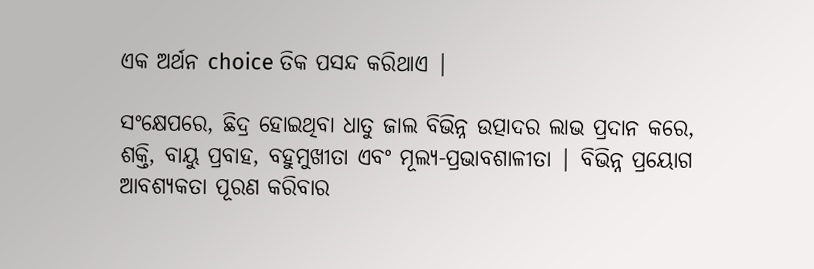ଏକ ଅର୍ଥନ choice ତିକ ପସନ୍ଦ କରିଥାଏ |

ସଂକ୍ଷେପରେ, ଛିଦ୍ର ହୋଇଥିବା ଧାତୁ ଜାଲ ବିଭିନ୍ନ ଉତ୍ପାଦର ଲାଭ ପ୍ରଦାନ କରେ, ଶକ୍ତି, ବାୟୁ ପ୍ରବାହ, ବହୁମୁଖୀତା ଏବଂ ମୂଲ୍ୟ-ପ୍ରଭାବଶାଳୀତା | ବିଭିନ୍ନ ପ୍ରୟୋଗ ଆବଶ୍ୟକତା ପୂରଣ କରିବାର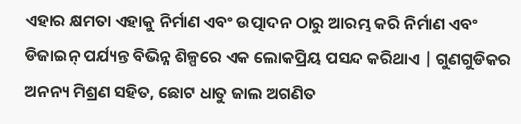ଏହାର କ୍ଷମତା ଏହାକୁ ନିର୍ମାଣ ଏବଂ ଉତ୍ପାଦନ ଠାରୁ ଆରମ୍ଭ କରି ନିର୍ମାଣ ଏବଂ ଡିଜାଇନ୍ ପର୍ଯ୍ୟନ୍ତ ବିଭିନ୍ନ ଶିଳ୍ପରେ ଏକ ଲୋକପ୍ରିୟ ପସନ୍ଦ କରିଥାଏ | ଗୁଣଗୁଡିକର ଅନନ୍ୟ ମିଶ୍ରଣ ସହିତ, ଛୋଟ ଧାତୁ ଜାଲ ଅଗଣିତ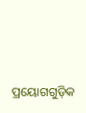ପ୍ରୟୋଗଗୁଡ଼ିକ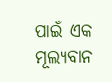ପାଇଁ ଏକ ମୂଲ୍ୟବାନ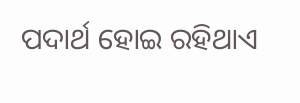ପଦାର୍ଥ ହୋଇ ରହିଥାଏ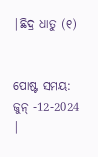|ଛିଦ୍ର ଧାତୁ (୧)


ପୋଷ୍ଟ ସମୟ: ଜୁନ୍ -12-2024 |